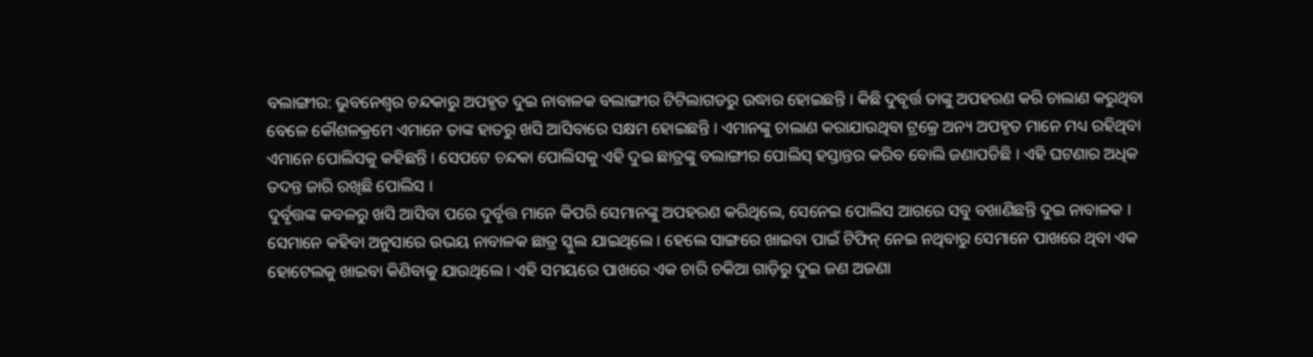ବଲାଙ୍ଗୀର: ଭୁବନେଶ୍ବର ଚନ୍ଦକାରୁ ଅପହୃତ ଦୁଇ ନାବାଳକ ବଲାଙ୍ଗୀର ଟିଟିଲାଗଡରୁ ଉଦ୍ଧାର ହୋଇଛନ୍ତି । କିଛି ଦୁବୃର୍ତ୍ତ ତାଙ୍କୁ ଅପହରଣ କରି ଚାଲାଣ କରୁଥିବା ବେଳେ କୌଶଳକ୍ରମେ ଏମାନେ ତାଙ୍କ ହାତରୁ ଖସି ଆସିବାରେ ସକ୍ଷମ ହୋଇଛନ୍ତି । ଏମାନଙ୍କୁ ଚାଲାଣ କରାଯାଉଥିବା ଟ୍ରକ୍ରେ ଅନ୍ୟ ଅପହୃତ ମାନେ ମଧ୍ୟ ରହିଥିବା ଏମାନେ ପୋଲିସକୁ କହିଛନ୍ତି । ସେପଟେ ଚନ୍ଦକା ପୋଲିସକୁ ଏହି ଦୁଇ ଛାତ୍ରଙ୍କୁ ବଲାଙ୍ଗୀର ପୋଲିସ୍ ହସ୍ତାନ୍ତର କରିବ ବୋଲି ଜଣାପଡିଛି । ଏହି ଘଟଣାର ଅଧିକ ତଦନ୍ତ ଜାରି ରଖିଛି ପୋଲିସ ।
ଦୁର୍ବୃତ୍ତଙ୍କ କବଳରୁ ଖସି ଆସିବା ପରେ ଦୁର୍ବୃତ୍ତ ମାନେ କିପରି ସେମାନଙ୍କୁ ଅପହରଣ କରିଥିଲେ, ସେନେଇ ପୋଲିସ ଆଗରେ ସବୁ ବଖାଣିଛନ୍ତି ଦୁଇ ନାବାଳକ । ସେମାନେ କହିବା ଅନୁସାରେ ଉଭୟ ନାବାଳକ ଛାତ୍ର ସ୍କୁଲ ଯାଇଥିଲେ । ହେଲେ ସାଙ୍ଗରେ ଖାଇବା ପାଇଁ ଟିଫିନ୍ ନେଇ ନଥିବାରୁ ସେମାନେ ପାଖରେ ଥିବା ଏକ ହୋଟେଲକୁ ଖାଇବା କିଣିବାକୁ ଯାଉଥିଲେ । ଏହି ସମୟରେ ପାଖରେ ଏକ ଚାରି ଚକିଆ ଗାଡ଼ିରୁ ଦୁଇ ଜଣ ଅଜଣା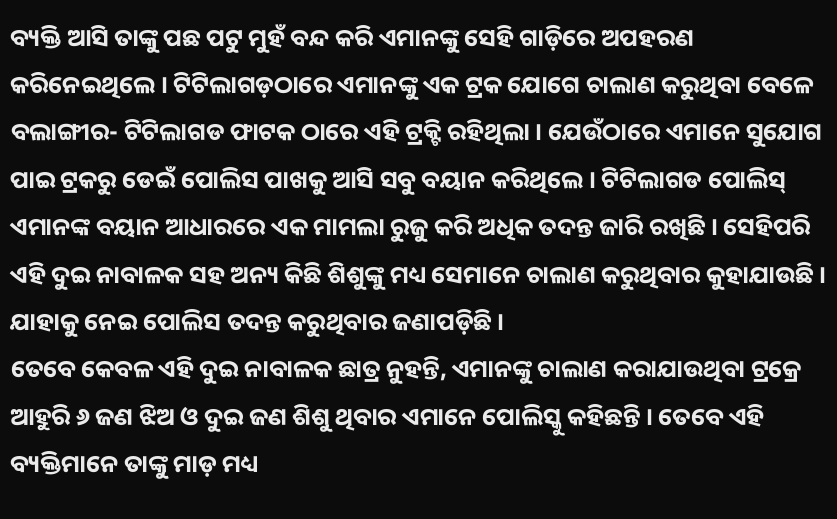ବ୍ୟକ୍ତି ଆସି ତାଙ୍କୁ ପଛ ପଟୁ ମୁହଁ ବନ୍ଦ କରି ଏମାନଙ୍କୁ ସେହି ଗାଡ଼ିରେ ଅପହରଣ କରିନେଇଥିଲେ । ଟିଟିଲାଗଡ଼ଠାରେ ଏମାନଙ୍କୁ ଏକ ଟ୍ରକ ଯୋଗେ ଚାଲାଣ କରୁଥିବା ବେଳେ ବଲାଙ୍ଗୀର- ଟିଟିଲାଗଡ ଫାଟକ ଠାରେ ଏହି ଟ୍ରକ୍ଟି ରହିଥିଲା । ଯେଉଁଠାରେ ଏମାନେ ସୁଯୋଗ ପାଇ ଟ୍ରକରୁ ଡେଇଁ ପୋଲିସ ପାଖକୁ ଆସି ସବୁ ବୟାନ କରିଥିଲେ । ଟିଟିଲାଗଡ ପୋଲିସ୍ ଏମାନଙ୍କ ବୟାନ ଆଧାରରେ ଏକ ମାମଲା ରୁଜୁ କରି ଅଧିକ ତଦନ୍ତ ଜାରି ରଖିଛି । ସେହିପରି ଏହି ଦୁଇ ନାବାଳକ ସହ ଅନ୍ୟ କିଛି ଶିଶୁଙ୍କୁ ମଧ୍ୟ ସେମାନେ ଚାଲାଣ କରୁଥିବାର କୁହାଯାଉଛି । ଯାହାକୁ ନେଇ ପୋଲିସ ତଦନ୍ତ କରୁଥିବାର ଜଣାପଡ଼ିଛି ।
ତେବେ କେବଳ ଏହି ଦୁଇ ନାବାଳକ ଛାତ୍ର ନୁହନ୍ତି, ଏମାନଙ୍କୁ ଚାଲାଣ କରାଯାଉଥିବା ଟ୍ରକ୍ରେ ଆହୁରି ୬ ଜଣ ଝିଅ ଓ ଦୁଇ ଜଣ ଶିଶୁ ଥିବାର ଏମାନେ ପୋଲିସ୍କୁ କହିଛନ୍ତି । ତେବେ ଏହି ବ୍ୟକ୍ତିମାନେ ତାଙ୍କୁ ମାଡ଼ ମଧ୍ୟ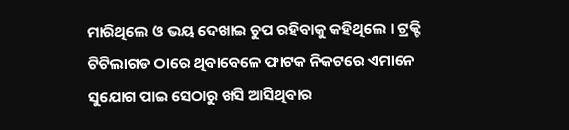ମାରିଥିଲେ ଓ ଭୟ ଦେଖାଇ ଚୁପ ରହିବାକୁ କହିଥିଲେ । ଟ୍ରକ୍ଟି ଟିଟିଲାଗଡ ଠାରେ ଥିବାବେଳେ ଫାଟକ ନିକଟରେ ଏମାନେ ସୁଯୋଗ ପାଇ ସେଠାରୁ ଖସି ଆସିଥିବାର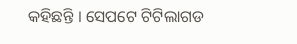କହିଛନ୍ତି । ସେପଟେ ଟିଟିଲାଗଡ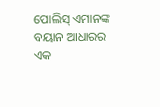ପୋଲିସ୍ ଏମାନଙ୍କ ବୟାନ ଆଧାରର ଏକ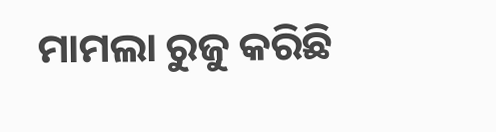ମାମଲା ରୁଜୁ କରିଛି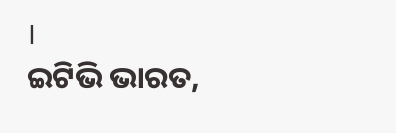।
ଇଟିଭି ଭାରତ,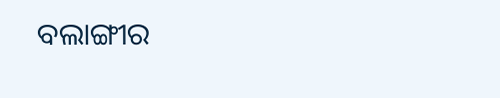ବଲାଙ୍ଗୀର